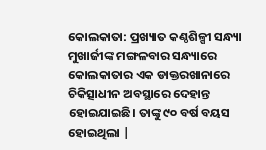କୋଲକାତା: ପ୍ରଖ୍ୟାତ କଣ୍ଠଶିଳ୍ପୀ ସନ୍ଧ୍ୟା ମୁଖାର୍ଜୀଙ୍କ ମଙ୍ଗଳବାର ସନ୍ଧ୍ୟାରେ କୋଲକାତାର ଏକ ଡାକ୍ତରଖାନାରେ ଚିକିତ୍ସାଧୀନ ଅବସ୍ଥାରେ ଦେହାନ୍ତ ହୋଇଯାଇଛି। ତାଙ୍କୁ ୯୦ ବର୍ଷ ବୟସ ହୋଇଥିଲା |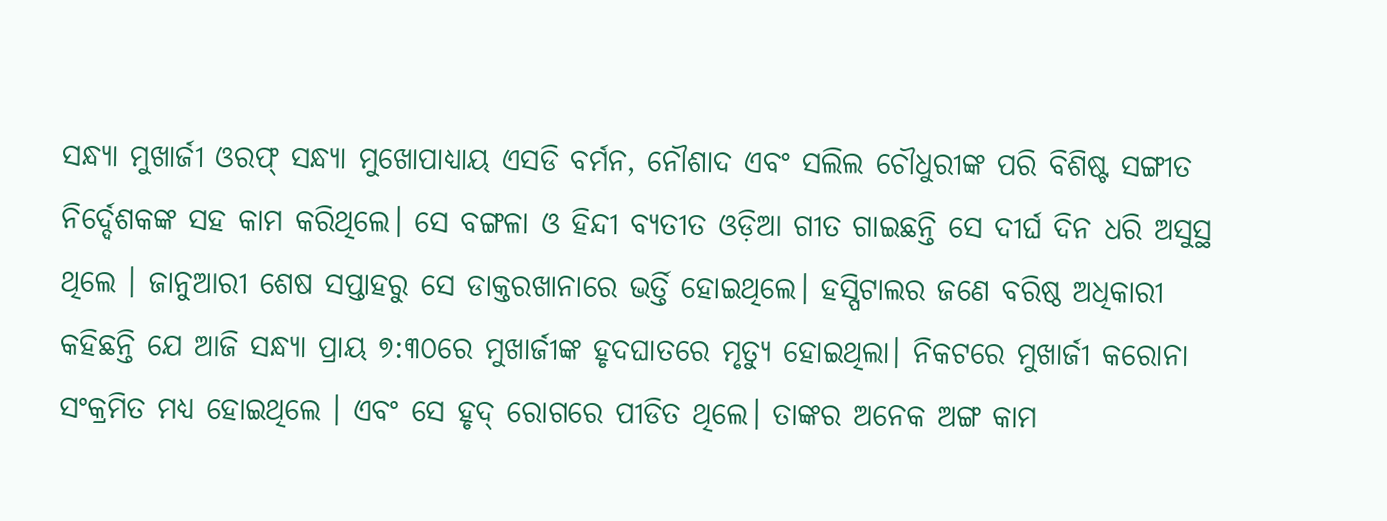ସନ୍ଧ୍ୟା ମୁଖାର୍ଜୀ ଓରଫ୍ ସନ୍ଧ୍ୟା ମୁଖୋପାଧ୍ୟାୟ ଏସଡି ବର୍ମନ, ନୌଶାଦ ଏବଂ ସଲିଲ ଚୌଧୁରୀଙ୍କ ପରି ବିଶିଷ୍ଟ ସଙ୍ଗୀତ ନିର୍ଦ୍ଦେଶକଙ୍କ ସହ କାମ କରିଥିଲେ। ସେ ବଙ୍ଗଳା ଓ ହିନ୍ଦୀ ବ୍ୟତୀତ ଓଡ଼ିଆ ଗୀତ ଗାଇଛନ୍ତି ସେ ଦୀର୍ଘ ଦିନ ଧରି ଅସୁସ୍ଥ ଥିଲେ । ଜାନୁଆରୀ ଶେଷ ସପ୍ତାହରୁ ସେ ଡାକ୍ତରଖାନାରେ ଭର୍ତ୍ତି ହୋଇଥିଲେ। ହସ୍ପିଟାଲର ଜଣେ ବରିଷ୍ଠ ଅଧିକାରୀ କହିଛନ୍ତି ଯେ ଆଜି ସନ୍ଧ୍ୟା ପ୍ରାୟ ୭:୩୦ରେ ମୁଖାର୍ଜୀଙ୍କ ହୃଦଘାତରେ ମୃତ୍ୟୁ ହୋଇଥିଲା। ନିକଟରେ ମୁଖାର୍ଜୀ କରୋନା ସଂକ୍ରମିତ ମଧ୍ୟ ହୋଇଥିଲେ । ଏବଂ ସେ ହୃଦ୍ ରୋଗରେ ପୀଡିତ ଥିଲେ। ତାଙ୍କର ଅନେକ ଅଙ୍ଗ କାମ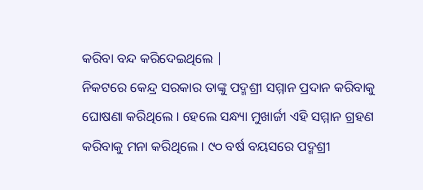କରିବା ବନ୍ଦ କରିଦେଇଥିଲେ |
ନିକଟରେ କେନ୍ଦ୍ର ସରକାର ତାଙ୍କୁ ପଦ୍ମଶ୍ରୀ ସମ୍ମାନ ପ୍ରଦାନ କରିବାକୁ ଘୋଷଣା କରିଥିଲେ । ହେଲେ ସନ୍ଧ୍ୟା ମୁଖାର୍ଜୀ ଏହି ସମ୍ମାନ ଗ୍ରହଣ କରିବାକୁ ମନା କରିଥିଲେ । ୯୦ ବର୍ଷ ବୟସରେ ପଦ୍ମଶ୍ରୀ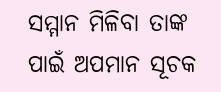ସମ୍ମାନ ମିଳିବା ତାଙ୍କ ପାଇଁ ଅପମାନ ସୂଚକ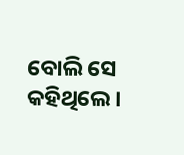ବୋଲି ସେ କହିଥିଲେ ।